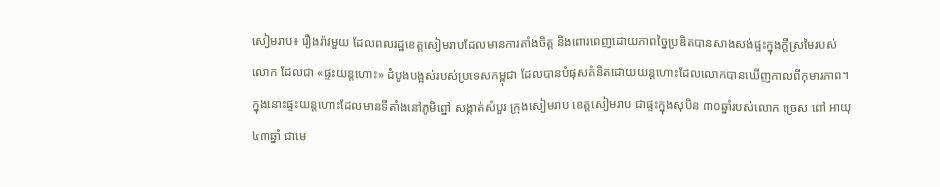សៀមរាប៖ រឿងរ៉ាវមួយ ដែលពលរដ្ឋខេត្តសៀមរាបដែលមានការតាំងចិត្ត និងពោរពេញដោយភាពច្នៃប្រឌិតបានសាងសង់ផ្ទះក្នុងក្តីស្រមៃរបស់លោក ដែលជា «ផ្ទះយន្តហោះ» ដំបូងបង្អស់របស់ប្រទេសកម្ពុជា ដែលបានបំផុសគំនិតដោយយន្តហោះដែលលោកបានឃើញកាលពីកុមារភាព។
ក្នុងនោះផ្ទះយន្តហោះដែលមានទីតាំងនៅភូមិព្នៅ សង្កាត់សំបួរ ក្រុងសៀមរាប ខេត្តសៀមរាប ជាផ្ទះក្នុងសុបិន ៣០ឆ្នាំរបស់លោក ច្រេស ពៅ អាយុ៤៣ឆ្នាំ ជាមេ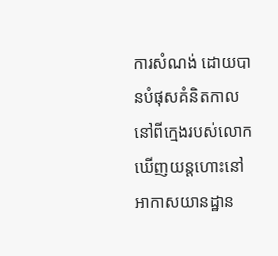ការសំណង់ ដោយបានបំផុសគំនិតកាលនៅពីក្មេងរបស់លោក ឃើញយន្តហោះនៅអាកាសយានដ្ឋាន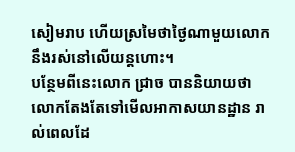សៀមរាប ហើយស្រមៃថាថ្ងៃណាមួយលោកនឹងរស់នៅលើយន្តហោះ។
បន្ថែមពីនេះលោក ជ្រាច បាននិយាយថា លោកតែងតែទៅមើលអាកាសយានដ្ឋាន រាល់ពេលដែ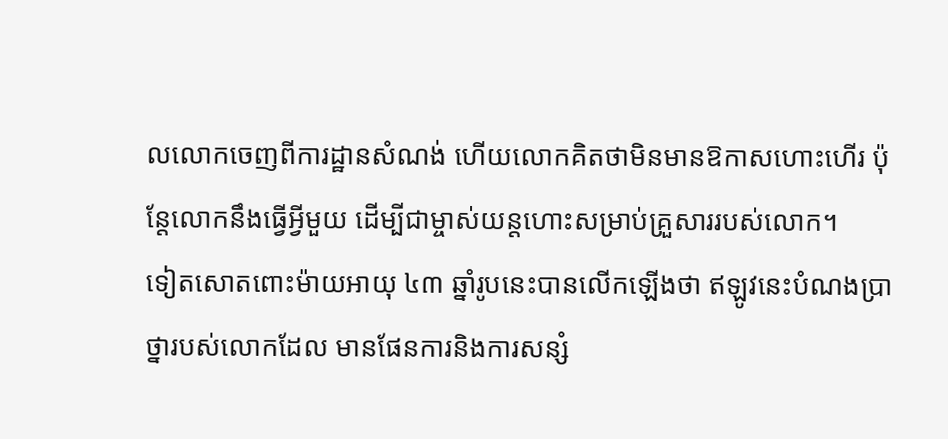លលោកចេញពីការដ្ឋានសំណង់ ហើយលោកគិតថាមិនមានឱកាសហោះហើរ ប៉ុន្តែលោកនឹងធ្វើអ្វីមួយ ដើម្បីជាម្ចាស់យន្តហោះសម្រាប់គ្រួសាររបស់លោក។
ទៀតសោតពោះម៉ាយអាយុ ៤៣ ឆ្នាំរូបនេះបានលើកឡើងថា ឥឡូវនេះបំណងប្រាថ្នារបស់លោកដែល មានផែនការនិងការសន្សំ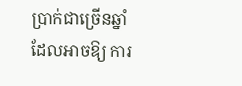ប្រាក់ជាច្រើនឆ្នាំដែលអាចឱ្យ ការ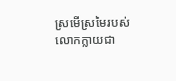ស្រមើស្រមៃរបស់លោកក្លាយជា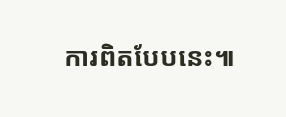ការពិតបែបនេះ៕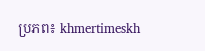ប្រភព៖ khmertimeskh